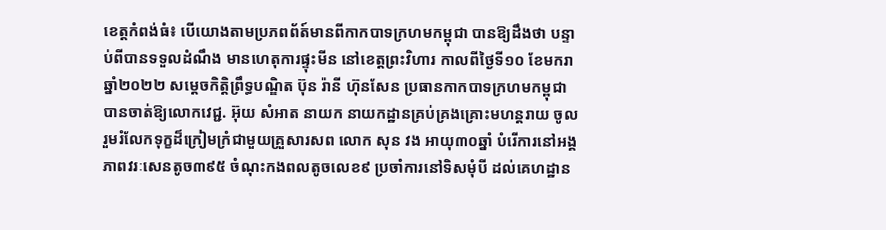ខេត្តកំពង់ធំ៖ បេីយោងតាមប្រភពព័ត៍មានពីកាកបាទក្រហមកម្ពុជា បានឱ្យដឹងថា បន្ទាប់ពីបានទទួលដំណឹង មានហេតុការផ្ទុះមីន នៅខេត្តព្រះវិហារ កាលពីថ្ងៃទី១០ ខែមករា ឆ្នាំ២០២២ សម្តេចកិត្តិព្រឹទ្ធបណ្ឌិត ប៊ុន រ៉ានី ហ៊ុនសែន ប្រធានកាកបាទក្រហមកម្ពុជា បានចាត់ឱ្យលោកវេជ្ជ. អ៊ុយ សំអាត នាយក នាយកដ្ឋានគ្រប់គ្រងគ្រោះមហន្តរាយ ចូលរួមរំលែកទុក្ខដ៏ក្រៀមក្រំជាមួយគ្រួសារសព លោក សុន វង អាយុ៣០ឆ្នាំ បំរើការនៅអង្គភាពវរៈសេនតូច៣៩៥ ចំណុះកងពលតូចលេខ៩ ប្រចាំការនៅទិសមុំបី ដល់គេហដ្ឋាន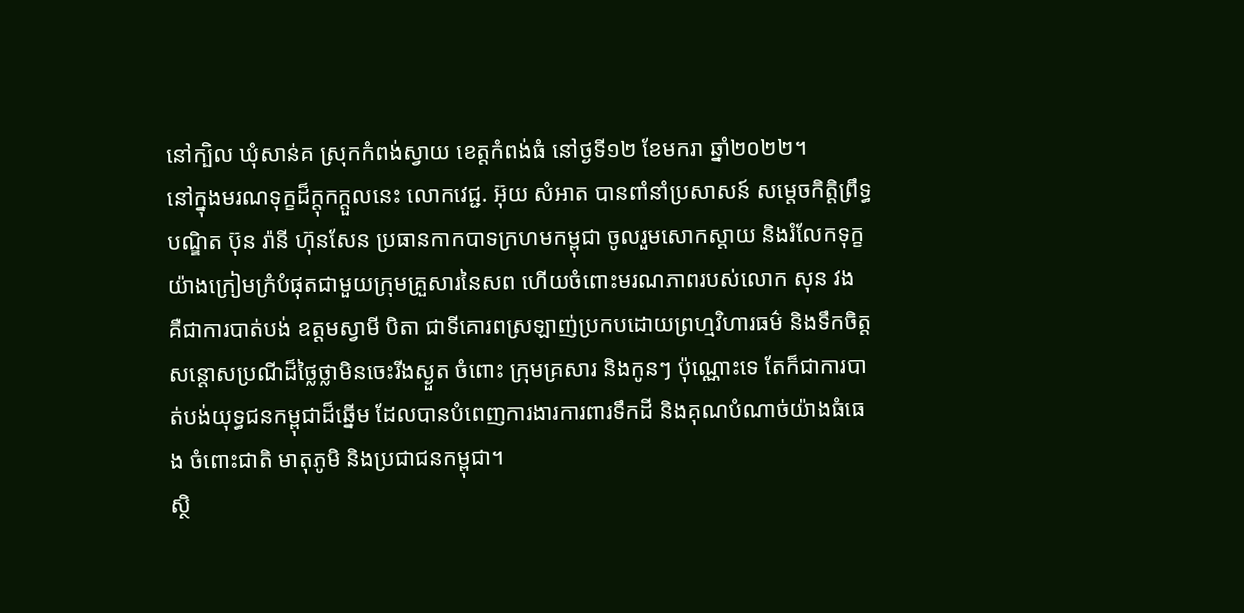នៅក្បិល ឃុំសាន់គ ស្រុកកំពង់ស្វាយ ខេត្តកំពង់ធំ នៅថ្ងទី១២ ខែមករា ឆ្នាំ២០២២។
នៅក្នុងមរណទុក្ខដ៏ក្តុកក្តួលនេះ លោកវេជ្ជ. អ៊ុយ សំអាត បានពាំនាំប្រសាសន៍ សម្តេចកិត្តិព្រឹទ្ធបណ្ឌិត ប៊ុន រ៉ានី ហ៊ុនសែន ប្រធានកាកបាទក្រហមកម្ពុជា ចូលរួមសោកស្តាយ និងរំលែកទុក្ខយ៉ាងក្រៀមក្រំបំផុតជាមួយក្រុមគ្រួសារនៃសព ហើយចំពោះមរណភាពរបស់លោក សុន វង គឺជាការបាត់បង់ ឧត្តមស្វាមី បិតា ជាទីគោរពស្រឡាញ់ប្រកបដោយព្រហ្មវិហារធម៌ និងទឹកចិត្តសន្តោសប្រណីដ៏ថ្លៃថ្លាមិនចេះរីងស្ងួត ចំពោះ ក្រុមគ្រសារ និងកូនៗ ប៉ុណ្ណោះទេ តែក៏ជាការបាត់បង់យុទ្ធជនកម្ពុជាដ៏ឆ្នើម ដែលបានបំពេញការងារការពារទឹកដី និងគុណបំណាច់យ៉ាងធំធេង ចំពោះជាតិ មាតុភូមិ និងប្រជាជនកម្ពុជា។
ស្ថិ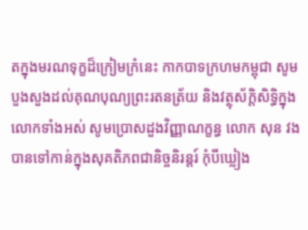តក្នុងមរណទុក្ខដ៏ក្រៀមក្រំនេះ កាកបាទក្រហមកម្ពុជា សូមបួងសួងដល់គុណបុណ្យព្រះរតនត្រ័យ និងវត្ថុស័ក្តិសិទ្ធិក្នុងលោកទាំងអស់ សូមប្រោសដួងវិញ្ញាណក្ខន្ធ លោក សុន វង បានទៅកាន់ក្នុងសុគតិភពជានិច្ចនិរន្តរ៍ កុំបីឃ្លៀង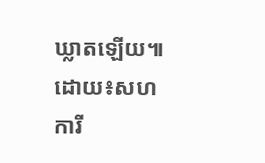ឃ្លាតឡើយ៕
ដោយ៖សហការី